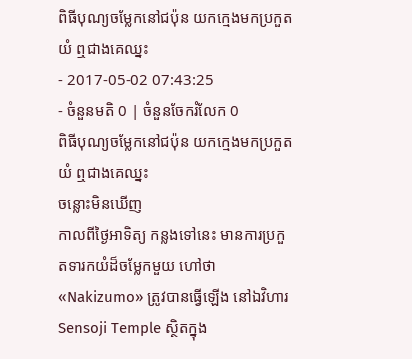ពិធីបុណ្យចម្លែកនៅជប៉ុន យកក្មេងមកប្រកួតយំ ឮជាងគេឈ្នះ
- 2017-05-02 07:43:25
- ចំនួនមតិ 0 | ចំនួនចែករំលែក 0
ពិធីបុណ្យចម្លែកនៅជប៉ុន យកក្មេងមកប្រកួតយំ ឮជាងគេឈ្នះ
ចន្លោះមិនឃើញ
កាលពីថ្ងៃអាទិត្យ កន្លងទៅនេះ មានការប្រកួតទារកយំដ៏ចម្លែកមួយ ហៅថា «Nakizumo» ត្រូវបានធ្វើឡើង នៅឯវិហារ Sensoji Temple ស្ថិតក្នុង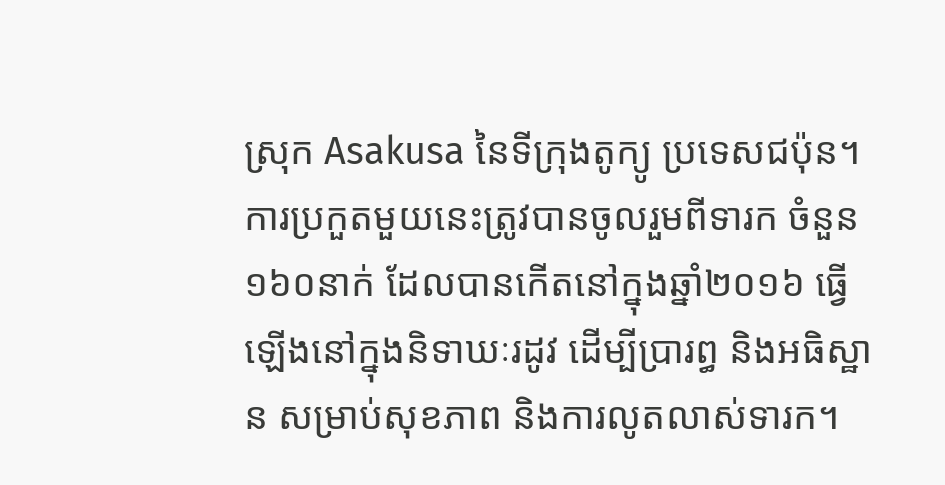ស្រុក Asakusa នៃទីក្រុងតូក្យូ ប្រទេសជប៉ុន។
ការប្រកួតមួយនេះត្រូវបានចូលរួមពីទារក ចំនួន១៦០នាក់ ដែលបានកើតនៅក្នុងឆ្នាំ២០១៦ ធ្វើឡើងនៅក្នុងនិទាឃៈរដូវ ដើម្បីប្រារព្ធ និងអធិស្ឋាន សម្រាប់សុខភាព និងការលូតលាស់ទារក។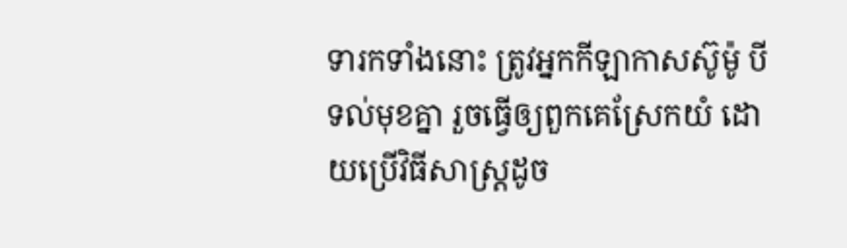ទារកទាំងនោះ ត្រូវអ្នកកីឡាកាសស៊ូម៉ូ បីទល់មុខគ្នា រួចធ្វើឲ្យពួកគេស្រែកយំ ដោយប្រើវិធីសាស្ត្រដូច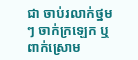ជា ចាប់រលាក់ថ្នមៗ ចាក់ក្រឡេក ឬ ពាក់ស្រោម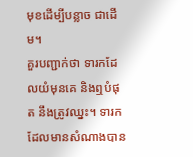មុខដើម្បីបន្លាច ជាដើម។
គួរបញ្ជាក់ថា ទារកដែលយំមុនគេ និងឮបំផុត នឹងត្រូវឈ្នះ។ ទារកដែលមានសំណាងបាន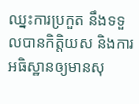ឈ្នះការប្រកួត នឹងទទួលបានកិត្តិយស និងការអធិស្ឋានឲ្យមានសុ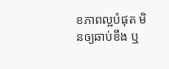ខភាពល្អបំផុត មិនឲ្យឆាប់ខឹង ឬ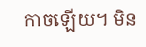កាចឡើយ។ មិន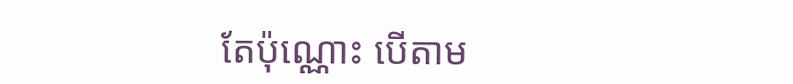តែប៉ុណ្ណោះ បើតាម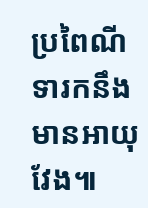ប្រពៃណី ទារកនឹងមានអាយុវែង៕